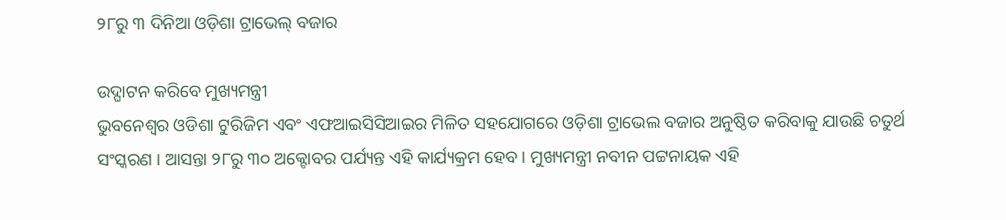୨୮ରୁ ୩ ଦିନିଆ ଓଡ଼ିଶା ଟ୍ରାଭେଲ୍ ବଜାର

ଉଦ୍ଘାଟନ କରିବେ ମୁଖ୍ୟମନ୍ତ୍ରୀ
ଭୁବନେଶ୍ୱର ଓଡିଶା ଟୁରିଜିମ ଏବଂ ଏଫଆଇସିସିଆଇର ମିଳିତ ସହଯୋଗରେ ଓଡ଼ିଶା ଟ୍ରାଭେଲ ବଜାର ଅନୁଷ୍ଠିତ କରିବାକୁ ଯାଉଛି ଚତୁର୍ଥ ସଂସ୍କରଣ । ଆସନ୍ତା ୨୮ରୁ ୩୦ ଅକ୍ଟୋବର ପର୍ଯ୍ୟନ୍ତ ଏହି କାର୍ଯ୍ୟକ୍ରମ ହେବ । ମୁଖ୍ୟମନ୍ତ୍ରୀ ନବୀନ ପଟ୍ଟନାୟକ ଏହି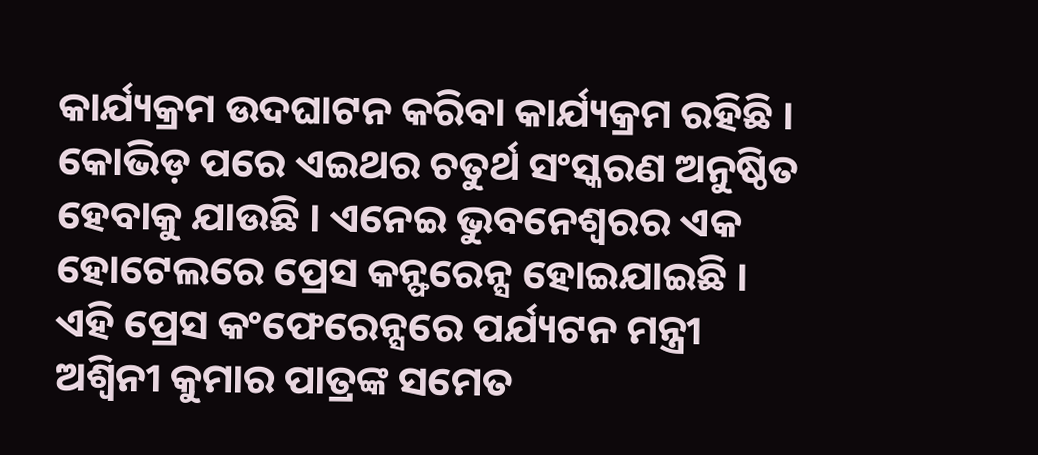କାର୍ଯ୍ୟକ୍ରମ ଉଦଘାଟନ କରିବା କାର୍ଯ୍ୟକ୍ରମ ରହିଛି । କୋଭିଡ଼ ପରେ ଏଇଥର ଚତୁର୍ଥ ସଂସ୍କରଣ ଅନୁଷ୍ଠିତ ହେବାକୁ ଯାଉଛି । ଏନେଇ ଭୁବନେଶ୍ୱରର ଏକ ହୋଟେଲରେ ପ୍ରେସ କନ୍ଫରେନ୍ସ ହୋଇଯାଇଛି । ଏହି ପ୍ରେସ କଂଫେରେନ୍ସରେ ପର୍ଯ୍ୟଟନ ମନ୍ତ୍ରୀ ଅଶ୍ୱିନୀ କୁମାର ପାତ୍ରଙ୍କ ସମେତ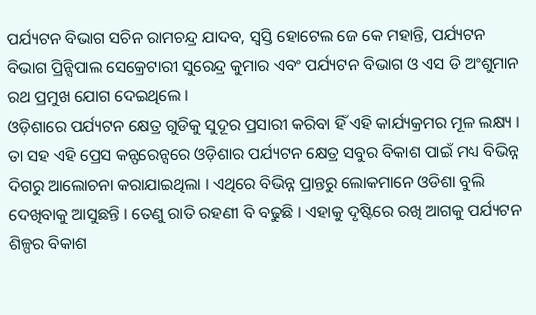ପର୍ଯ୍ୟଟନ ବିଭାଗ ସଚିନ ରାମଚନ୍ଦ୍ର ଯାଦବ, ସ୍ୱସ୍ତି ହୋଟେଲ ଜେ କେ ମହାନ୍ତି, ପର୍ଯ୍ୟଟନ ବିଭାଗ ପ୍ରିନ୍ସିପାଲ ସେକ୍ରେଟାରୀ ସୁରେନ୍ଦ୍ର କୁମାର ଏବଂ ପର୍ଯ୍ୟଟନ ବିଭାଗ ଓ ଏସ ଡି ଅଂଶୁମାନ ରଥ ପ୍ରମୁଖ ଯୋଗ ଦେଇଥିଲେ ।
ଓଡ଼ିଶାରେ ପର୍ଯ୍ୟଟନ କ୍ଷେତ୍ର ଗୁଡିକୁ ସୁଦୂର ପ୍ରସାରୀ କରିବା ହିଁ ଏହି କାର୍ଯ୍ୟକ୍ରମର ମୂଳ ଲକ୍ଷ୍ୟ । ତା ସହ ଏହି ପ୍ରେସ କନ୍ଫରେନ୍ସରେ ଓଡ଼ିଶାର ପର୍ଯ୍ୟଟନ କ୍ଷେତ୍ର ସବୁର ବିକାଶ ପାଇଁ ମଧ୍ୟ ବିଭିନ୍ନ ଦିଗରୁ ଆଲୋଚନା କରାଯାଇଥିଲା । ଏଥିରେ ବିଭିନ୍ନ ପ୍ରାନ୍ତରୁ ଲୋକମାନେ ଓଡିଶା ବୁଲି ଦେଖିବାକୁ ଆସୁଛନ୍ତି । ତେଣୁ ରାତି ରହଣୀ ବି ବଢୁଛି । ଏହାକୁ ଦୃଷ୍ଟିରେ ରଖି ଆଗକୁ ପର୍ଯ୍ୟଟନ ଶିଳ୍ପର ବିକାଶ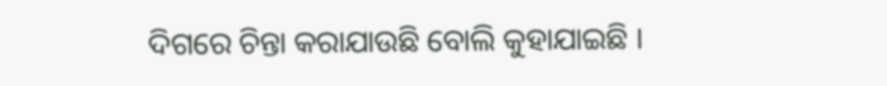ଦିଗରେ ଚିନ୍ତା କରାଯାଉଛି ବୋଲି କୁହାଯାଇଛି ।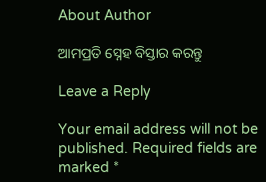About Author

ଆମପ୍ରତି ସ୍ନେହ ବିସ୍ତାର କରନ୍ତୁ

Leave a Reply

Your email address will not be published. Required fields are marked *